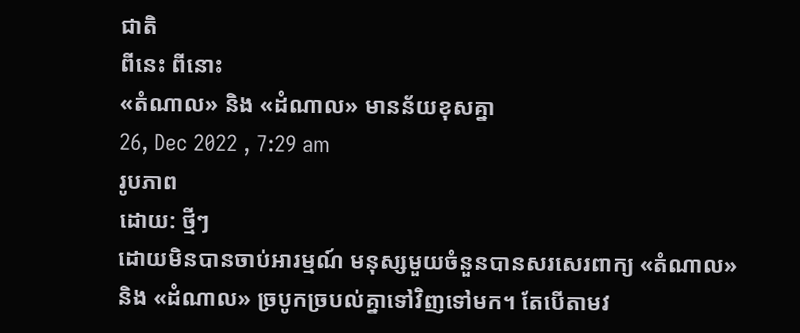ជាតិ
ពីនេះ ពីនោះ
«តំណាល» និង «ដំណាល» មានន័យខុសគ្នា
26, Dec 2022 , 7:29 am
រូបភាព
ដោយ: ថ្មីៗ
ដោយមិនបានចាប់អារម្មណ៍ មនុស្សមួយចំនួនបានសរសេរពាក្យ «តំណាល» និង «ដំណាល» ច្របូកច្របល់គ្នាទៅវិញទៅមក។ តែបើតាមវ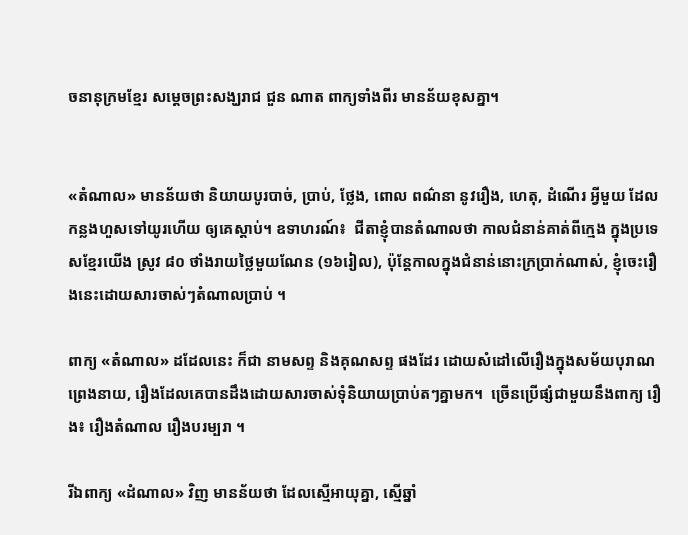ចនានុក្រមខ្មែរ សម្តេចព្រះសង្ឃរាជ ជួន ណាត ពាក្យទាំងពីរ មានន័យខុសគ្នា។


«តំណាល» មានន័យថា និយាយបូរបាច់, ប្រាប់, ថ្លែង, ពោល ពណ៌នា នូវរឿង, ហេតុ, ដំណើរ អ្វីមួយ ដែលកន្លងហួសទៅយូរហើយ ឲ្យគេស្ដាប់។ ឧទាហរណ៍៖  ជីតាខ្ញុំបានតំណាលថា កាលជំនាន់គាត់ពីក្មេង ក្នុងប្រទេសខ្មែរយើង ស្រូវ ៨០ ថាំងរាយថ្លៃមួយណែន (១៦រៀល), ប៉ុន្តែកាលក្នុងជំនាន់នោះក្រប្រាក់ណាស់, ខ្ញុំចេះរឿងនេះដោយសារចាស់ៗតំណាលប្រាប់ ។

ពាក្យ «តំណាល» ដដែលនេះ ក៏ជា នាមសព្ទ និងគុណសព្ទ ផងដែរ ដោយសំដៅលើរឿងក្នុងសម័យបុរាណព្រេងនាយ, រឿងដែលគេបានដឹងដោយសារចាស់ទុំនិយាយប្រាប់តៗគ្នាមក។  ច្រើនប្រើផ្សំជាមួយនឹងពាក្យ រឿង៖ រឿងតំណាល រឿងបរម្បរា ។

រីឯពាក្យ «ដំណាល» វិញ មានន័យថា ដែលស្មើអាយុគ្នា, ស្មើឆ្នាំ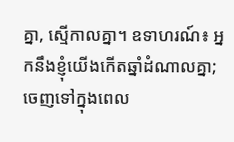គ្នា, ស្មើកាលគ្នា។ ឧទាហរណ៍៖ អ្នកនឹងខ្ញុំយើងកើតឆ្នាំដំណាលគ្នា; ចេញទៅក្នុងពេល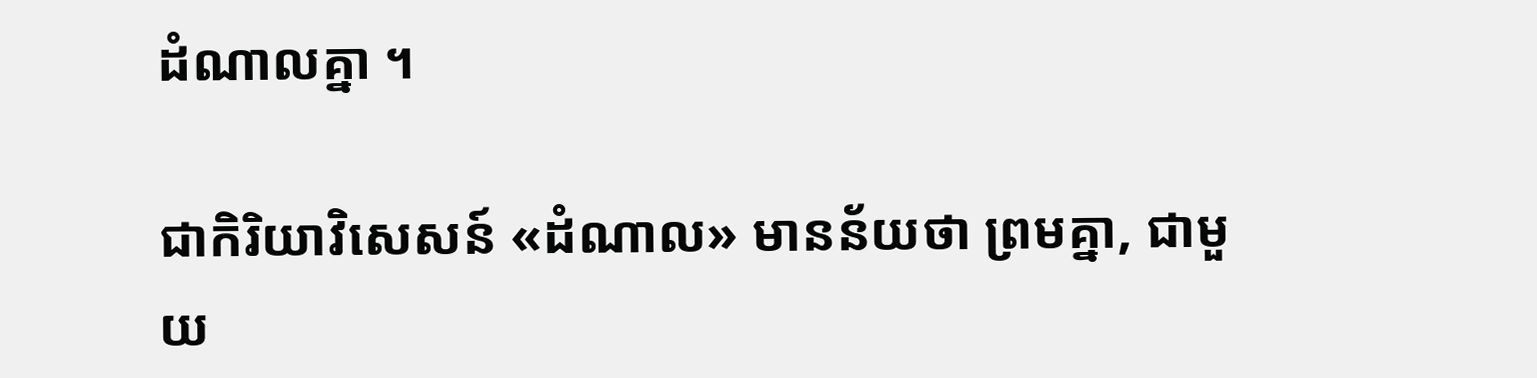ដំណាលគ្នា ។

ជាកិរិយាវិសេសន៍ «ដំណាល» មានន័យថា ព្រមគ្នា, ជាមួយ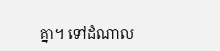គ្នា។ ទៅដំណាល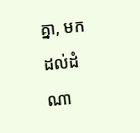គ្នា, មកដល់ដំណា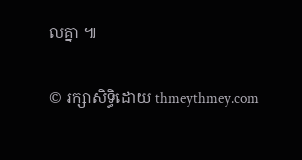លគ្នា ៕

© រក្សាសិទ្ធិដោយ thmeythmey.com